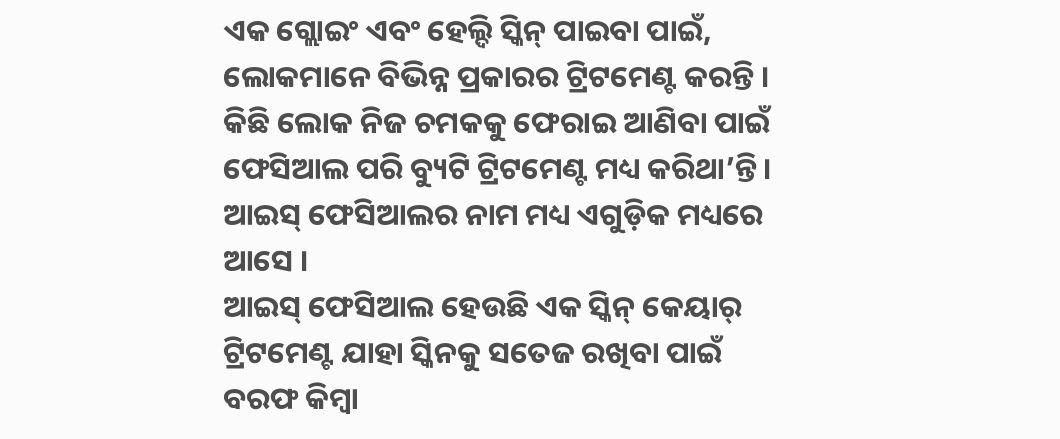ଏକ ଗ୍ଲୋଇଂ ଏବଂ ହେଲ୍ଦି ସ୍କିନ୍ ପାଇବା ପାଇଁ, ଲୋକମାନେ ବିଭିନ୍ନ ପ୍ରକାରର ଟ୍ରିଟମେଣ୍ଟ କରନ୍ତି । କିଛି ଲୋକ ନିଜ ଚମକକୁ ଫେରାଇ ଆଣିବା ପାଇଁ ଫେସିଆଲ ପରି ବ୍ୟୁଟି ଟ୍ରିଟମେଣ୍ଟ ମଧ୍ୟ କରିଥା’ନ୍ତି । ଆଇସ୍ ଫେସିଆଲର ନାମ ମଧ୍ୟ ଏଗୁଡ଼ିକ ମଧ୍ୟରେ ଆସେ ।
ଆଇସ୍ ଫେସିଆଲ ହେଉଛି ଏକ ସ୍କିନ୍ କେୟାର୍ ଟ୍ରିଟମେଣ୍ଟ ଯାହା ସ୍କିନକୁ ସତେଜ ରଖିବା ପାଇଁ ବରଫ କିମ୍ବା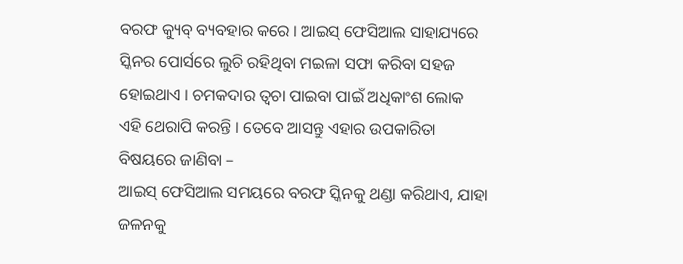ବରଫ କ୍ୟୁବ୍ ବ୍ୟବହାର କରେ । ଆଇସ୍ ଫେସିଆଲ ସାହାଯ୍ୟରେ ସ୍କିନର ପୋର୍ସରେ ଲୁଚି ରହିଥିବା ମଇଳା ସଫା କରିବା ସହଜ ହୋଇଥାଏ । ଚମକଦାର ତ୍ୱଚା ପାଇବା ପାଇଁ ଅଧିକାଂଶ ଲୋକ ଏହି ଥେରାପି କରନ୍ତି । ତେବେ ଆସନ୍ତୁ ଏହାର ଉପକାରିତା ବିଷୟରେ ଜାଣିବା –
ଆଇସ୍ ଫେସିଆଲ ସମୟରେ ବରଫ ସ୍କିନକୁ ଥଣ୍ଡା କରିଥାଏ, ଯାହା ଜଳନକୁ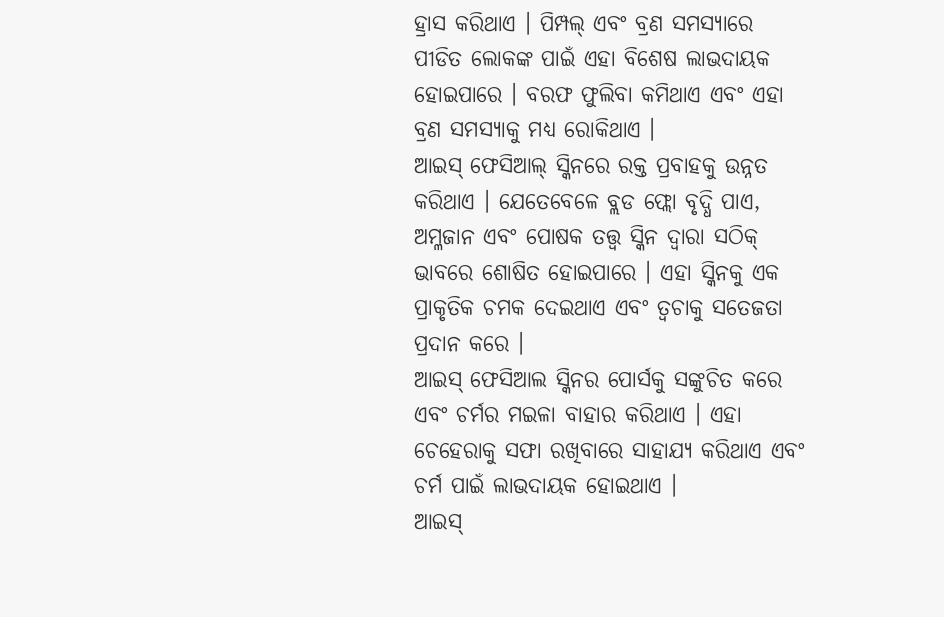ହ୍ରାସ କରିଥାଏ । ପିମ୍ପଲ୍ ଏବଂ ବ୍ରଣ ସମସ୍ୟାରେ ପୀଡିତ ଲୋକଙ୍କ ପାଇଁ ଏହା ବିଶେଷ ଲାଭଦାୟକ ହୋଇପାରେ । ବରଫ ଫୁଲିବା କମିଥାଏ ଏବଂ ଏହା ବ୍ରଣ ସମସ୍ୟାକୁ ମଧ୍ୟ ରୋକିଥାଏ ।
ଆଇସ୍ ଫେସିଆଲ୍ ସ୍କିନରେ ରକ୍ତ ପ୍ରବାହକୁ ଉନ୍ନତ କରିଥାଏ । ଯେତେବେଳେ ବ୍ଲଡ ଫ୍ଲୋ ବୃଦ୍ଧି ପାଏ, ଅମ୍ଳଜାନ ଏବଂ ପୋଷକ ତତ୍ତ୍ୱ ସ୍କିନ ଦ୍ୱାରା ସଠିକ୍ ଭାବରେ ଶୋଷିତ ହୋଇପାରେ । ଏହା ସ୍କିନକୁ ଏକ ପ୍ରାକୃତିକ ଚମକ ଦେଇଥାଏ ଏବଂ ତ୍ୱଚାକୁ ସତେଜତା ପ୍ରଦାନ କରେ ।
ଆଇସ୍ ଫେସିଆଲ ସ୍କିନର ପୋର୍ସକୁ ସଙ୍କୁଚିତ କରେ ଏବଂ ଚର୍ମର ମଇଳା ବାହାର କରିଥାଏ । ଏହା ଚେହେରାକୁ ସଫା ରଖିବାରେ ସାହାଯ୍ୟ କରିଥାଏ ଏବଂ ଚର୍ମ ପାଇଁ ଲାଭଦାୟକ ହୋଇଥାଏ ।
ଆଇସ୍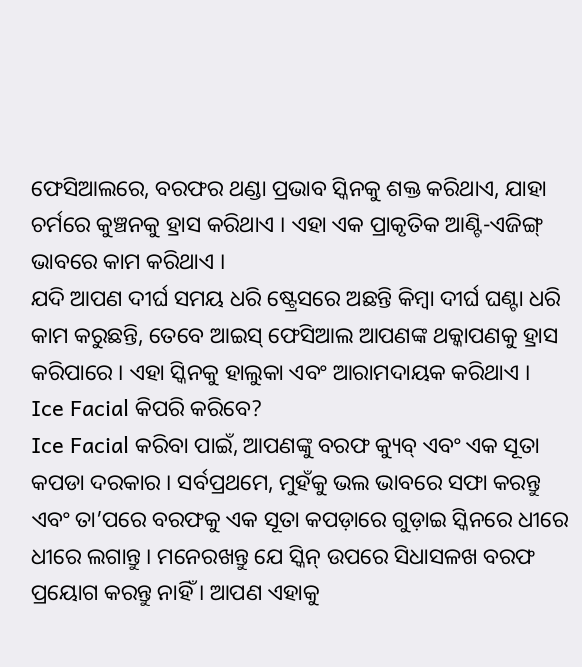ଫେସିଆଲରେ, ବରଫର ଥଣ୍ଡା ପ୍ରଭାବ ସ୍କିନକୁ ଶକ୍ତ କରିଥାଏ, ଯାହା ଚର୍ମରେ କୁଞ୍ଚନକୁ ହ୍ରାସ କରିଥାଏ । ଏହା ଏକ ପ୍ରାକୃତିକ ଆଣ୍ଟି-ଏଜିଙ୍ଗ୍ ଭାବରେ କାମ କରିଥାଏ ।
ଯଦି ଆପଣ ଦୀର୍ଘ ସମୟ ଧରି ଷ୍ଟ୍ରେସରେ ଅଛନ୍ତି କିମ୍ବା ଦୀର୍ଘ ଘଣ୍ଟା ଧରି କାମ କରୁଛନ୍ତି, ତେବେ ଆଇସ୍ ଫେସିଆଲ ଆପଣଙ୍କ ଥକ୍କାପଣକୁ ହ୍ରାସ କରିପାରେ । ଏହା ସ୍କିନକୁ ହାଲୁକା ଏବଂ ଆରାମଦାୟକ କରିଥାଏ ।
Ice Facial କିପରି କରିବେ?
Ice Facial କରିବା ପାଇଁ, ଆପଣଙ୍କୁ ବରଫ କ୍ୟୁବ୍ ଏବଂ ଏକ ସୂତା କପଡା ଦରକାର । ସର୍ବପ୍ରଥମେ, ମୁହଁକୁ ଭଲ ଭାବରେ ସଫା କରନ୍ତୁ ଏବଂ ତା’ପରେ ବରଫକୁ ଏକ ସୂତା କପଡ଼ାରେ ଗୁଡ଼ାଇ ସ୍କିନରେ ଧୀରେ ଧୀରେ ଲଗାନ୍ତୁ । ମନେରଖନ୍ତୁ ଯେ ସ୍କିନ୍ ଉପରେ ସିଧାସଳଖ ବରଫ ପ୍ରୟୋଗ କରନ୍ତୁ ନାହିଁ । ଆପଣ ଏହାକୁ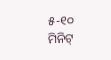୫-୧୦ ମିନିଟ୍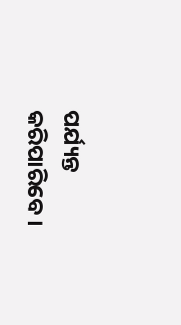ପର୍ଯ୍ୟନ୍ତ କରିପାରିବେ ।